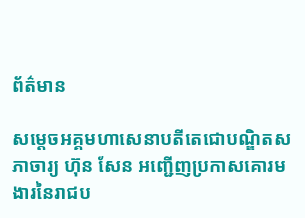ព័ត៌មាន

សម្ដេចអគ្គមហាសេនាបតីតេជោបណ្ឌិតសភាចារ្យ ហ៊ុន សែន អញ្ជើញប្រកាសគោរមងារនៃរាជប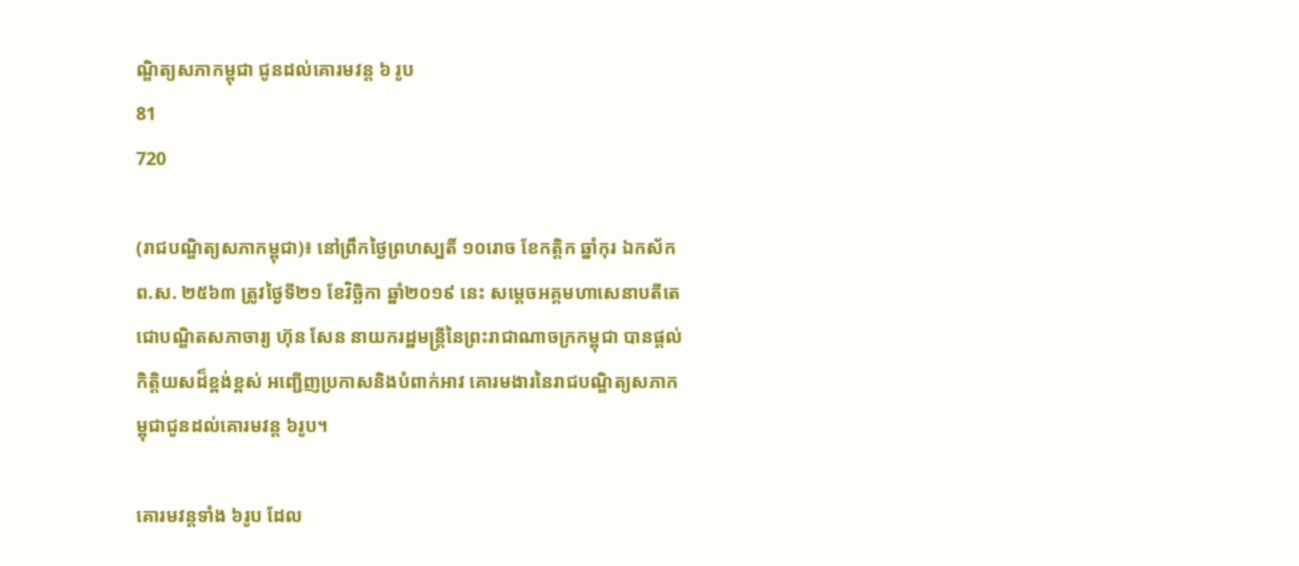ណ្ឌិត្យសភាកម្ពុជា ជូនដល់គោរមវន្ត ៦ រូប
81
720

(រាជបណ្ឌិត្យសភាកម្ពុជា)៖ នៅព្រឹកថ្ងៃព្រហស្បតិ៍ ១០រោច ខែកត្ដិក ឆ្នាំកុរ ឯកស័ក ព.ស. ២៥៦៣ ត្រូវថ្ងៃទី២១ ខែវិច្ឆិកា ឆ្នាំ២០១៩ នេះ សម្ដេចអគ្គមហាសេនាបតីតេជោបណ្ឌិតសភាចារ្យ ហ៊ុន សែន នាយករដ្ឋមន្ត្រីនៃព្រះរាជាណាចក្រកម្ពុជា បានផ្ដល់កិត្តិយសដ៏ខ្ពង់ខ្ពស់ អញ្ជើញប្រកាសនិងបំពាក់អាវ គោរមងារនៃរាជបណ្ឌិត្យសភាកម្ពុជាជូនដល់គោរមវន្ត ៦រូប។

គោរមវន្តទាំង ៦រូប ដែល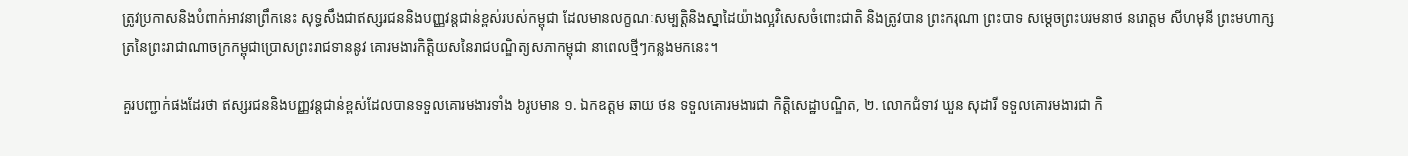ត្រូវប្រកាសនិងបំពាក់អាវនាព្រឹកនេះ សុទ្ធសឹងជាឥស្សរជននិងបញ្ញវន្តជាន់ខ្ពស់របស់កម្ពុជា ដែលមានលក្ខណៈសម្បត្តិនិងស្នាដៃយ៉ាងល្អវិសេសចំពោះជាតិ និងត្រូវបាន ព្រះករុណា ព្រះបាទ សម្ដេចព្រះបរមនាថ នរោត្ដម សីហមុនី ព្រះមហាក្សត្រនៃព្រះរាជាណាចក្រកម្ពុជាប្រោសព្រះរាជទាននូវ គោរមងារកិត្តិយសនៃរាជបណ្ឌិត្យសភាកម្ពុជា នាពេលថ្មីៗកន្លងមកនេះ។

គួរបញ្ជាក់ផងដែរថា ឥស្សរជននិងបញ្ញវន្តជាន់ខ្ពស់ដែលបានទទួលគោរមងារទាំង ៦រូបមាន ១. ឯកឧត្ដម ឆាយ ថន ទទួលគោរមងារជា កិតិ្តសេដ្ឋាបណ្ឌិត, ២. លោកជំទាវ ឃួន សុដារី ទទួលគោរមងារជា កិ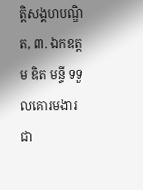តិ្តសង្គហបណ្ឌិត, ៣. ឯកឧត្ដម ឌិត មន្ទី ទទួលគោរមងារជា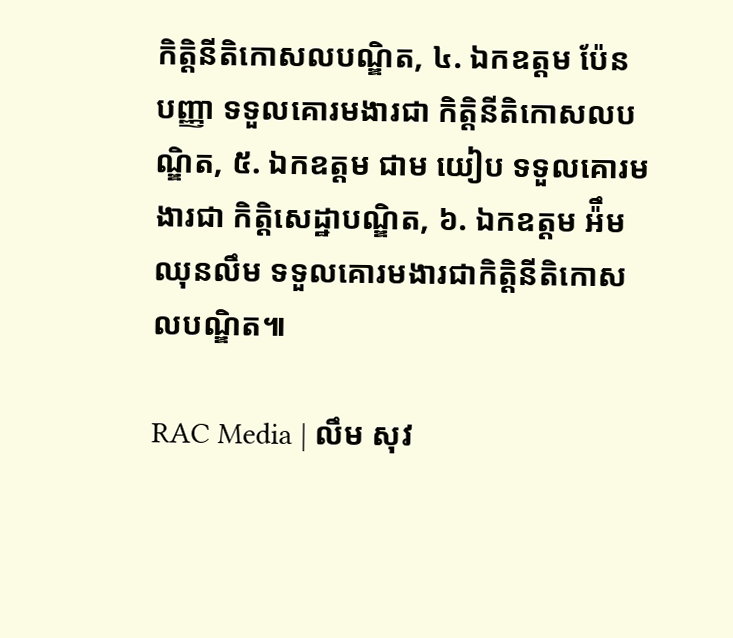កិត្តិនីតិកោសលបណ្ឌិត, ៤. ឯកឧត្ដម ប៉ែន បញ្ញា ទទួលគោរមងារជា កិត្តិនីតិកោសលបណ្ឌិត, ៥. ឯកឧត្ដម ជាម យៀប ទទួលគោរមងារជា កិតិ្តសេដ្ឋាបណ្ឌិត, ៦. ឯកឧត្ដម អ៉ឹម ឈុនលឹម ទទួលគោរមងារជាកិត្តិនីតិកោសលបណ្ឌិត៕

RAC Media | លឹម សុវ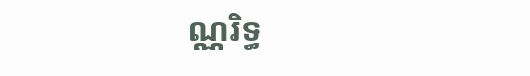ណ្ណរិទ្ធ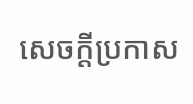សេចក្តីប្រកាស